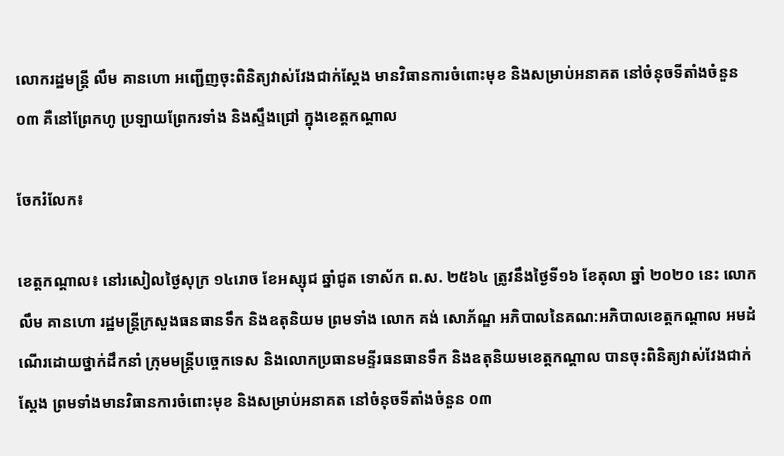លោករដ្ឋមន្ត្រី លឹម គានហោ អញ្ជើញចុះពិនិត្យវាស់វែងជាក់ស្តែង មានវិធានការចំពោះមុខ និងសម្រាប់អនាគត នៅចំនុចទីតាំងចំនួន ០៣ គឺនៅព្រែកហូ ប្រឡាយព្រែករទាំង និងស្ទឹងជ្រៅ ក្នុងខេត្តកណ្តាល

ចែករំលែក៖

ខេត្តកណ្តាល៖ នៅរសៀលថ្ងៃសុក្រ ១៤រោច ខែអស្សុជ ឆ្នាំជូត ទោស័ក ព.ស. ២៥៦៤ ត្រូវនឹងថ្ងៃទី១៦ ខែតុលា ឆ្នាំ ២០២០ នេះ លោក លឹម គានហោ រដ្ឋមន្ត្រីក្រសួងធនធានទឹក និងឧតុនិយម ព្រមទាំង លោក គង់ សោភ័ណ្ឌ អភិបាលនៃគណ:អភិបាលខេត្តកណ្តាល អមដំណើរដោយថ្នាក់ដឹកនាំ ក្រុមមន្រ្តីបច្ចេកទេស និងលោកប្រធានមន្ទីរធនធានទឹក និងឧតុនិយមខេត្តកណ្តាល បានចុះពិនិត្យវាស់វែងជាក់ស្តែង ព្រមទាំងមានវិធានការចំពោះមុខ និងសម្រាប់អនាគត នៅចំនុចទីតាំងចំនួន ០៣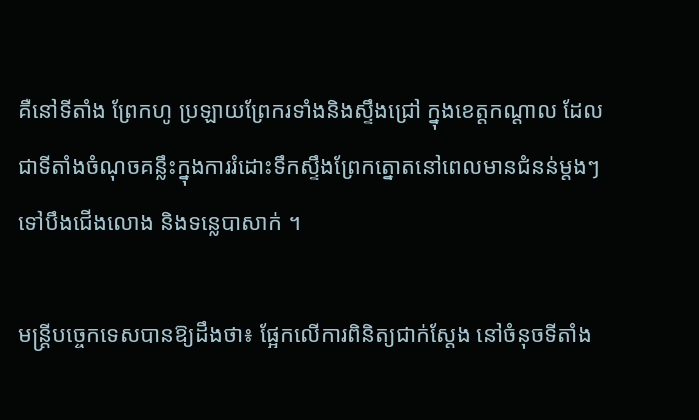គឺនៅទីតាំង ព្រែកហូ ប្រឡាយព្រែករទាំងនិងស្ទឹងជ្រៅ ក្នុងខេត្តកណ្តាល ដែលជាទីតាំងចំណុចគន្លឹះក្នុងការរំដោះទឹកស្ទឹងព្រែកត្នោតនៅពេលមានជំនន់ម្តងៗ ទៅបឹងជើងលោង និងទន្លេបាសាក់ ។

មន្ត្រីបច្ចេកទេសបានឱ្យដឹងថា៖ ផ្អែកលើការពិនិត្យជាក់ស្តែង នៅចំនុចទីតាំង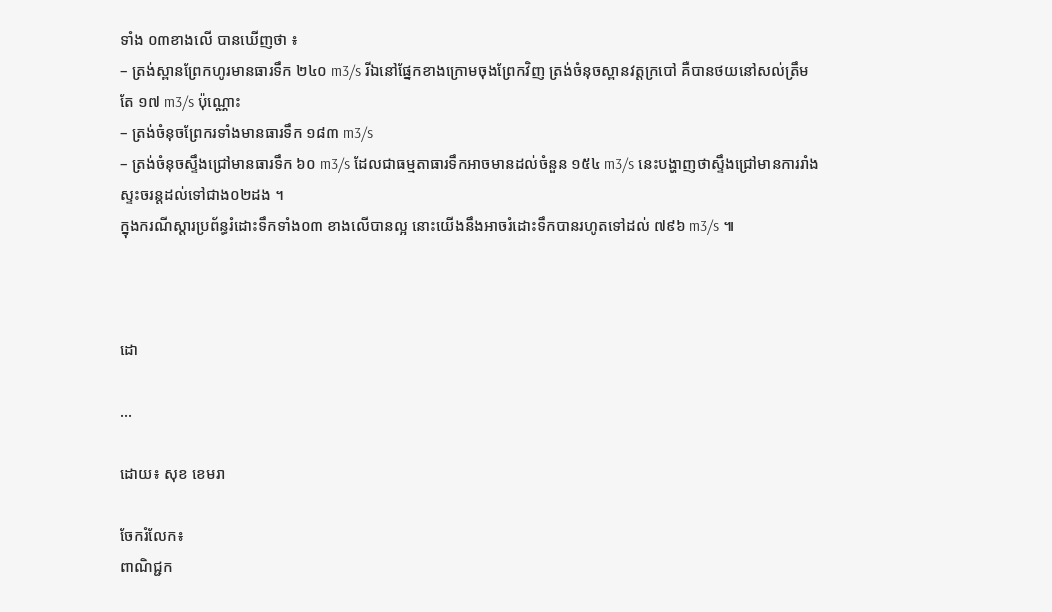ទាំង ០៣ខាងលើ បានឃើញថា ៖
– ត្រង់ស្ពានព្រែកហូរមានធារទឹក ២៤០ m3/s រីឯនៅផ្នែកខាងក្រោមចុងព្រែកវិញ ត្រង់ចំនុចស្ពានវត្តក្របៅ គឺបានថយនៅសល់ត្រឹមតែ ១៧ m3/s ប៉ុណ្ណោះ
– ត្រង់ចំនុចព្រែករទាំងមានធារទឹក ១៨៣ m3/s
– ត្រង់ចំនុចស្ទឹងជ្រៅមានធារទឹក ៦០ m3/s ដែលជាធម្មតាធារទឹកអាចមានដល់ចំនួន ១៥៤ m3/s នេះបង្ហាញថាស្ទឹងជ្រៅមានការរាំងស្ទះចរន្តដល់ទៅជាង០២ដង ។
ក្នុងករណីស្តារប្រព័ន្ធរំដោះទឹកទាំង០៣ ខាងលើបានល្អ នោះយើងនឹងអាចរំដោះទឹកបានរហូតទៅដល់ ៧៩៦ m3/s ៕



ដោ

...

ដោយ៖ សុខ ខេមរា

ចែករំលែក៖
ពាណិជ្ជក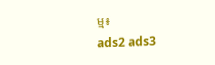ម្ម៖
ads2 ads3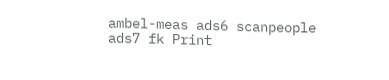ambel-meas ads6 scanpeople ads7 fk Print